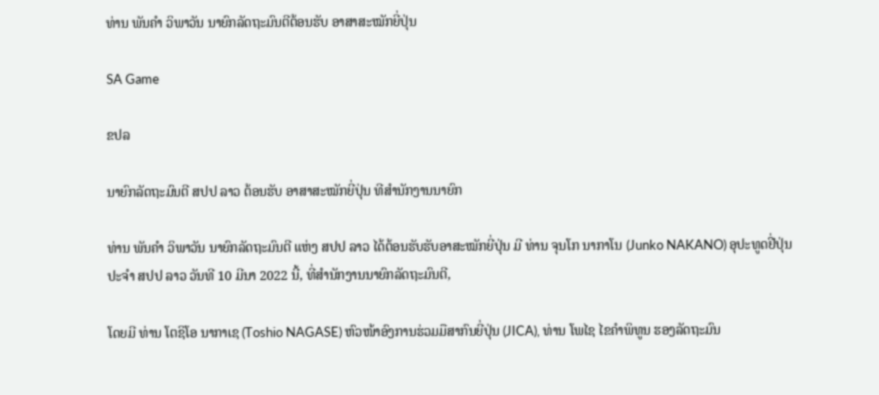ທ່ານ ພັນຄຳ ວິພາວັນ ນາຍົກລັດຖະມົນຕີຕ້ອນຮັບ ອາສາສະໝັກຍີ່ປຸ່ນ

SA Game

ຂປລ

ນາຍົກລັດຖະມົນຕີ ສປປ ລາວ ຕ້ອນຮັບ ອາສາສະໝັກຍີ່ປຸ່ນ ທີສຳນັກງານນາຍົກ

ທ່ານ ພັນຄຳ ວິພາວັນ ນາຍົກລັດຖະມົນຕີ ແຫ່ງ ສປປ ລາວ ໄດ້ຕ້ອນຮັບຮັບອາສະໝັກຍີ່ປຸ່ນ ມີ ທ່ານ ຈຸນໂກ ນາກາໂນ (Junko NAKANO) ອຸປະທູດຢີ່ປຸ່ນ ປະຈຳ ສປປ ລາວ ວັນທີ 10 ມີນາ 2022 ນີ້, ທີ່ສຳນັກງານນາຍົກລັດຖະມົນຕີ,

ໂດຍມີ ທ່ານ ໂຕຊິໂອ ນາກາເຊ (Toshio NAGASE) ຫົວໜ້າອົງການຮ່ວມມືສາກົນຍີ່ປຸ່ນ (JICA), ທ່ານ ໂພໄຊ ໄຂຄຳພິທູນ ຮອງລັດຖະມົນ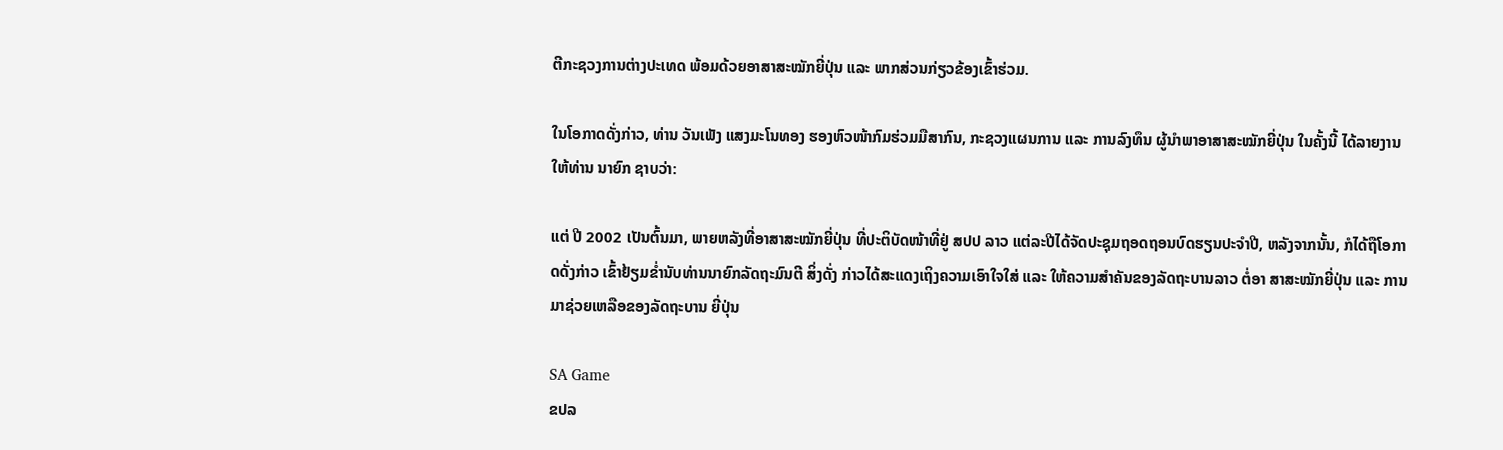ຕີກະຊວງການຕ່າງປະເທດ ພ້ອມດ້ວຍອາສາສະໝັກຍີ່ປຸ່ນ ແລະ ພາກສ່ວນກ່ຽວຂ້ອງເຂົ້າຮ່ວມ.

ໃນໂອກາດດັ່ງກ່າວ, ທ່ານ ວັນເພັງ ແສງມະໂນທອງ ຮອງຫົວໜ້າກົມຮ່ວມມືສາກົນ, ກະຊວງແຜນການ ແລະ ການລົງທຶນ ຜູ້ນໍາພາອາສາສະໝັກຍີ່ປຸ່ນ ໃນຄັ້ງນີ້ ໄດ້ລາຍງານໃຫ້ທ່ານ ນາຍົກ ຊາບວ່າ:

ແຕ່ ປີ 2002 ເປັນຕົ້ນມາ, ພາຍຫລັງທີ່ອາສາສະໝັກຍີ່ປຸ່ນ ທີ່ປະຕິບັດໜ້າທີ່ຢູ່ ສປປ ລາວ ແຕ່ລະປີໄດ້ຈັດປະຊຸມຖອດຖອນບົດຮຽນປະຈຳປີ, ຫລັງຈາກນັ້ນ, ກໍໄດ້ຖືໂອກາດດັ່ງກ່າວ ເຂົ້າຢ້ຽມຂໍ່ານັບທ່ານນາຍົກລັດຖະມົນຕີ ສິ່ງດັ່ງ ກ່າວໄດ້ສະແດງເຖິງຄວາມເອົາໃຈໃສ່ ແລະ ໃຫ້ຄວາມສຳຄັນຂອງລັດຖະບານລາວ ຕໍ່ອາ ສາສະໝັກຍີ່ປຸ່ນ ແລະ ການມາຊ່ວຍເຫລືອຂອງລັດຖະບານ ຍີ່ປຸ່ນ

SA Game
ຂປລ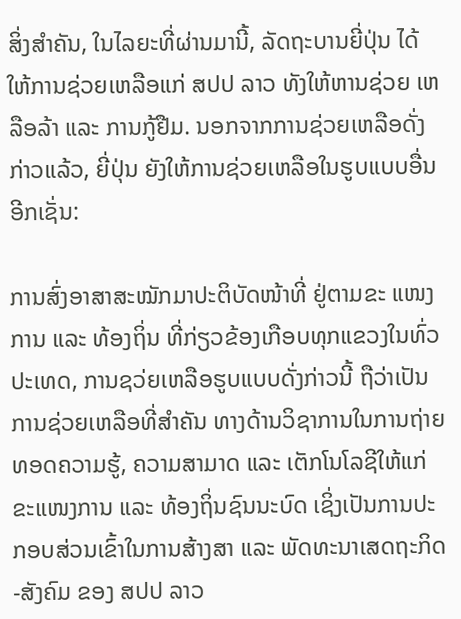ສິ່ງສຳຄັນ, ໃນໄລຍະທີ່ຜ່ານມານີ້, ລັດຖະບານຍີ່ປຸ່ນ ໄດ້ໃຫ້ການຊ່ວຍເຫລືອແກ່ ສປປ ລາວ ທັງໃຫ້ຫານຊ່ວຍ ເຫລືອລ້າ ແລະ ການກູ້ຢືມ. ນອກຈາກການຊ່ວຍເຫລືອດັ່ງກ່າວແລ້ວ, ຍີ່ປຸ່ນ ຍັງໃຫ້ການຊ່ວຍເຫລືອໃນຮູບແບບອື່ນອີກເຊັ່ນ:

ການສົ່ງອາສາສະໝັກມາປະຕິບັດໜ້າທີ່ ຢູ່ຕາມຂະ ແໜງການ ແລະ ທ້ອງຖິ່ນ ທີ່ກ່ຽວຂ້ອງເກືອບທຸກແຂວງໃນທົ່ວປະເທດ, ການຊວ່ຍເຫລືອຮູບແບບດັ່ງກ່າວນີ້ ຖືວ່າເປັນການຊ່ວຍເຫລືອທີ່ສຳຄັນ ທາງດ້ານວິຊາການໃນການຖ່າຍທອດຄວາມຮູ້, ຄວາມສາມາດ ແລະ ເຕັກໂນໂລຊີໃຫ້ແກ່ຂະແໜງການ ແລະ ທ້ອງຖິ່ນຊົນນະບົດ ເຊິ່ງເປັນການປະກອບສ່ວນເຂົ້າໃນການສ້າງສາ ແລະ ພັດທະນາເສດຖະກິດ-ສັງຄົມ ຂອງ ສປປ ລາວ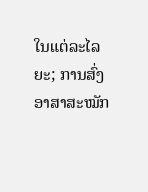ໃນແຕ່ລະໄລຍະ; ການສົ່ງອາສາສະໝັກ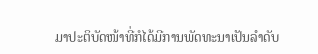ມາປະຕິບັດໜ້າທີ່ກໍໄດ້ມີການພັດທະນາເປັນລຳດັບ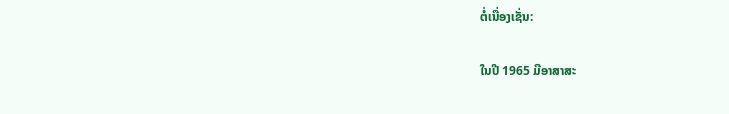ຕໍ່ເນື່ອງເຊັ່ນ:

ໃນປີ 1965 ມີອາສາສະ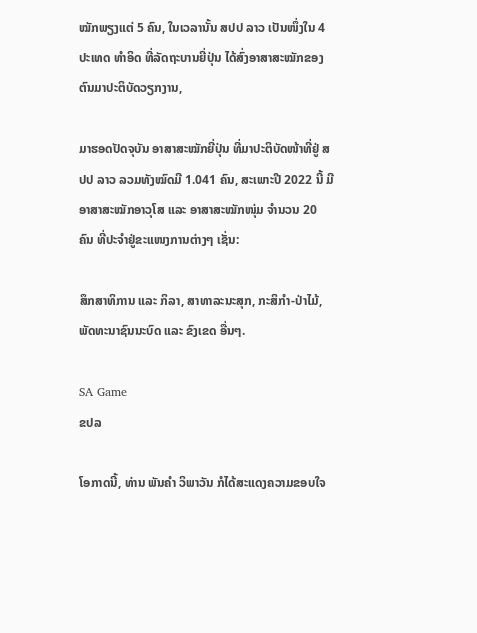ໝັກພຽງແຕ່ 5 ຄົນ, ໃນເວລານັ້ນ ສປປ ລາວ ເປັນໜຶ່ງໃນ 4 ປະເທດ ທຳອິດ ທີ່ລັດຖະບານຍີ່ປຸ່ນ ໄດ້ສົ່ງອາສາສະໝັກຂອງຕົນມາປະຕິບັດວຽກງານ,

ມາຮອດປັດຈຸບັນ ອາສາສະໝັກຍີ່ປຸ່ນ ທີ່ມາປະຕິບັດໜ້າທີ່ຢູ່ ສປປ ລາວ ລວມທັງໝົດມີ 1.041 ຄົນ, ສະເພາະປີ 2022 ນີ້ ມີອາສາສະໝັກອາວຸໂສ ແລະ ອາສາສະໝັກໜຸ່ມ ຈໍານວນ 20 ຄົນ ທີ່ປະຈໍາຢູ່ຂະແໜງການຕ່າງໆ ເຊັ່ນ:

ສຶກສາທິການ ແລະ ກິລາ, ສາທາລະນະສຸກ, ກະສິກຳ-ປ່າໄມ້, ພັດທະນາຊົນນະບົດ ແລະ ຂົງເຂດ ອື່ນໆ.

SA Game
ຂປລ

ໂອກາດນີ້, ທ່ານ ພັນຄຳ ວິພາວັນ ກໍໄດ້ສະແດງຄວາມຂອບໃຈ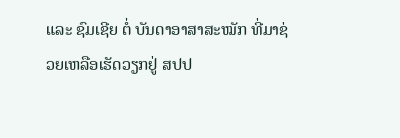ແລະ ຊົມເຊີຍ ຕໍ່ ບັນດາອາສາສະໝັກ ທີ່ມາຊ່ວຍເຫລືອເຮັດວຽກຢູ່ ສປປ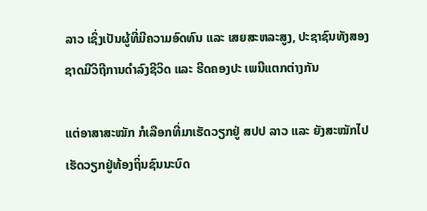ລາວ ເຊິ່ງເປັນຜູ້ທີ່ມີຄວາມອົດທົນ ແລະ ເສຍສະຫລະສູງ, ປະຊາຊົນທັງສອງຊາດມີວິຖີການດຳລົງຊີວິດ ແລະ ຮີດຄອງປະ ເພນີແຕກຕ່າງກັນ

ແຕ່ອາສາສະໝັກ ກໍເລືອກທີ່ມາເຮັດວຽກຢູ່ ສປປ ລາວ ແລະ ຍັງສະໝັກໄປເຮັດວຽກຢູ່ທ້ອງຖິ່ນຊົນນະບົດ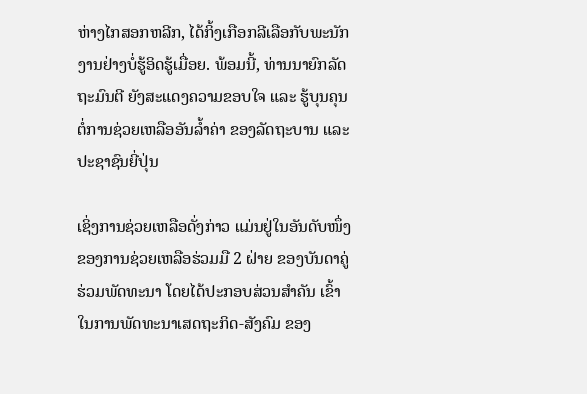ຫ່າງໄກສອກຫລີກ, ໄດ້ກິ້ງເກືອກລີເລືອກັບພະນັກ ງານຢ່າງບໍ່ຮູ້ອິດຮູ້ເມື່ອຍ. ພ້ອມນີ້, ທ່ານນາຍົກລັດຖະມົນຕີ ຍັງສະແດງຄວາມຂອບໃຈ ແລະ ຮູ້ບຸນຄຸນຕໍ່ການຊ່ວຍເຫລືອອັນລ້ຳຄ່າ ຂອງລັດຖະບານ ແລະ ປະຊາຊົນຍີ່ປຸ່ນ

ເຊິ່ງການຊ່ວຍເຫລືອດັ່ງກ່າວ ແມ່ນຢູ່ໃນອັນດັບໜຶ່ງຂອງການຊ່ວຍເຫລືອຮ່ວມມື 2 ຝ່າຍ ຂອງບັນດາຄູ່ຮ່ວມພັດທະນາ ໂດຍໄດ້ປະກອບສ່ວນສຳຄັນ ເຂົ້າໃນການພັດທະນາເສດຖະກິດ-ສັງຄົມ ຂອງ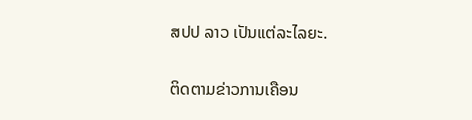ສປປ ລາວ ເປັນແຕ່ລະໄລຍະ.

ຕິດຕາມຂ່າວການເຄືອນ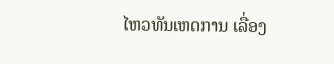ໄຫວທັນເຫດການ ເລື່ອງ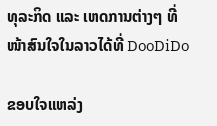ທຸລະກິດ ແລະ ເຫດການຕ່າງໆ ທີ່ໜ້າສົນໃຈໃນລາວໄດ້ທີ່ DooDiDo

ຂອບໃຈແຫລ່ງ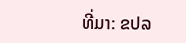ທີ່ມາ: ຂປລ